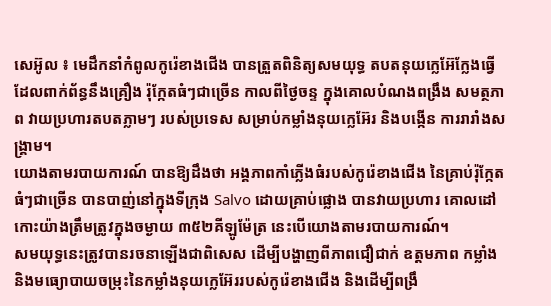សេអ៊ូល ៖ មេដឹកនាំកំពូលកូរ៉េខាងជើង បានត្រួតពិនិត្យសមយុទ្ធ តបតនុយក្លេអ៊ែក្លែងធ្វើ ដែលពាក់ព័ន្ធនឹងគ្រឿង រ៉ុក្កែតធំៗជាច្រើន កាលពីថ្ងៃចន្ទ ក្នុងគោលបំណងពង្រឹង សមត្ថភាព វាយប្រហារតបតភ្លាមៗ របស់ប្រទេស សម្រាប់កម្លាំងនុយក្លេអ៊ែរ និងបង្កើន ការរារាំងសង្គ្រាម។
យោងតាមរបាយការណ៍ បានឱ្យដឹងថា អង្គភាពកាំភ្លើងធំរបស់កូរ៉េខាងជើង នៃគ្រាប់រ៉ុក្កែតធំៗជាច្រើន បានបាញ់នៅក្នុងទីក្រុង Salvo ដោយគ្រាប់ផ្លោង បានវាយប្រហារ គោលដៅកោះយ៉ាងត្រឹមត្រូវក្នុងចម្ងាយ ៣៥២គីឡូម៉ែត្រ នេះបើយោងតាមរបាយការណ៍។
សមយុទ្ធនេះត្រូវបានរចនាឡើងជាពិសេស ដើម្បីបង្ហាញពីភាពជឿជាក់ ឧត្តមភាព កម្លាំង និងមធ្យោបាយចម្រុះនៃកម្លាំងនុយក្លេអ៊ែររបស់កូរ៉េខាងជើង និងដើម្បីពង្រឹ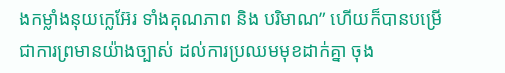ងកម្លាំងនុយក្លេអ៊ែរ ទាំងគុណភាព និង បរិមាណ” ហើយក៏បានបម្រើ ជាការព្រមានយ៉ាងច្បាស់ ដល់ការប្រឈមមុខដាក់គ្នា ចុង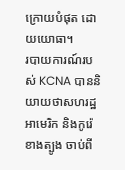ក្រោយបំផុត ដោយយោធា។
របាយការណ៍របស់ KCNA បាននិយាយថាសហរដ្ឋអាមេរិក និងកូរ៉េខាងត្បូង ចាប់ពី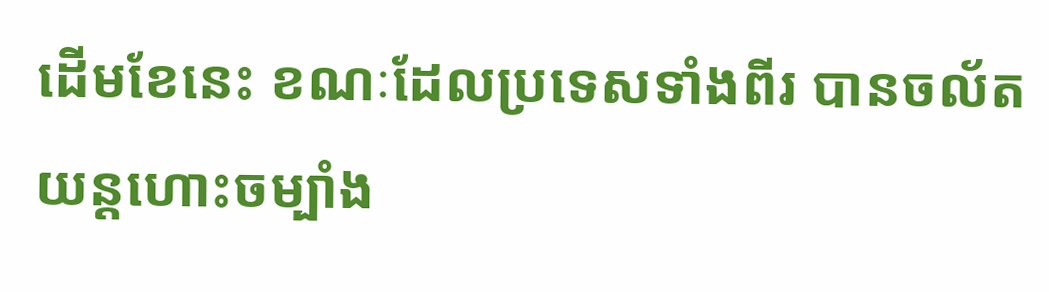ដើមខែនេះ ខណៈដែលប្រទេសទាំងពីរ បានចល័តយន្តហោះចម្បាំង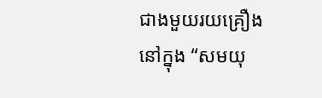ជាងមួយរយគ្រឿងនៅក្នុង “សមយុ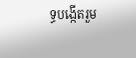ទ្ធបង្កើតរួម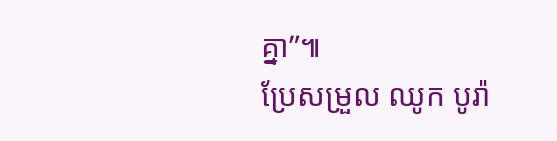គ្នា”៕
ប្រែសម្រួល ឈូក បូរ៉ា